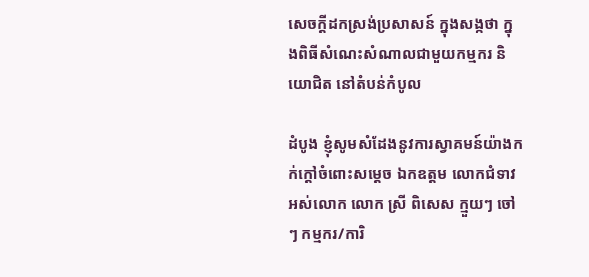សេចក្តីដកស្រង់ប្រសាសន៍ ក្នុងសង្កថា ក្នុងពិធីសំណេះសំណាលជាមួយកម្មករ និយោជិត នៅតំបន់កំបូល

ដំបូង ខ្ញុំសូមសំដែងនូវការស្វាគមន៍យ៉ាងកក់ក្ដៅចំពោះសម្ដេច ឯកឧត្តម លោកជំទាវ អស់លោក លោក ស្រី ពិសេស ក្មួយៗ ចៅៗ កម្មករ/ការិ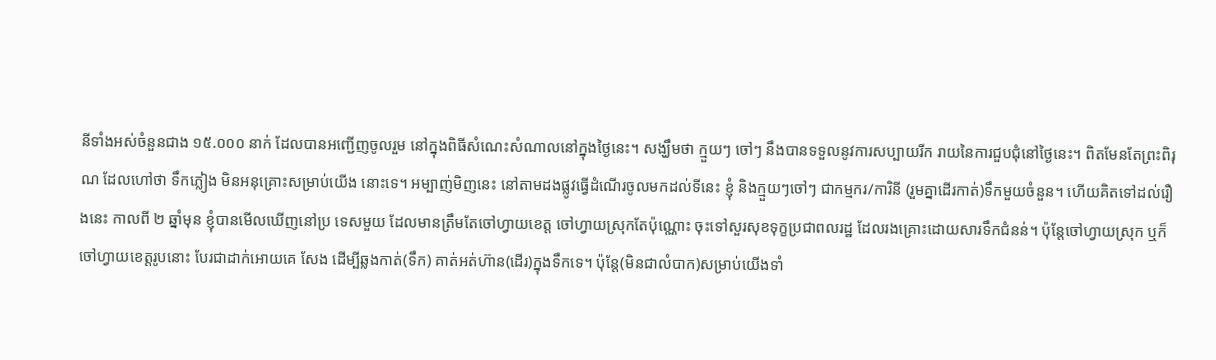នីទាំងអស់ចំនួនជាង ១៥.០០០ នាក់ ដែលបានអញ្ជើញចូលរួម នៅក្នុងពិធីសំណេះសំណាលនៅក្នុងថ្ងៃនេះ។ សង្ឃឹមថា ក្មួយៗ ចៅៗ នឹងបានទទួលនូវការសប្បាយរីក រាយនៃការជួបជុំនៅថ្ងៃនេះ។ ពិតមែនតែព្រះពិរុណ ដែលហៅថា ទឹកភ្លៀង មិនអនុគ្រោះសម្រាប់យើង នោះទេ។ អម្បាញ់មិញនេះ នៅតាមដងផ្លូវធ្វើដំណើរចូលមកដល់ទីនេះ ខ្ញុំ និងក្មួយៗចៅៗ ជាកម្មករ/ការិនី (រួមគ្នាដើរកាត់)ទឹកមួយចំនួន។ ហើយគិតទៅដល់រឿងនេះ កាលពី ២ ឆ្នាំមុន ខ្ញុំបានមើលឃើញនៅប្រ ទេសមួយ ដែលមានត្រឹមតែចៅហ្វាយខេត្ត ចៅហ្វាយស្រុកតែប៉ុណ្ណោះ ចុះទៅសួរសុខទុក្ខប្រជាពលរដ្ឋ ដែលរងគ្រោះដោយសារទឹកជំនន់។ ប៉ុន្តែចៅហ្វាយស្រុក ឬក៏ចៅហ្វាយខេត្តរូបនោះ បែរជាដាក់អោយគេ សែង ដើម្បីឆ្លងកាត់(ទឹក) គាត់អត់ហ៊ាន(ដើរ)ក្នុងទឹកទេ។ ប៉ុន្តែ(មិនជាលំបាក)សម្រាប់យើងទាំ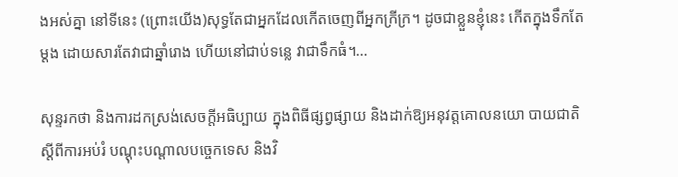ងអស់គ្នា នៅទីនេះ (ព្រោះយើង)សុទ្ធតែជាអ្នកដែលកើតចេញពីអ្នកក្រីក្រ។ ដូចជាខ្លួនខ្ញុំនេះ កើតក្នុងទឹកតែម្ដង ដោយសារតែវាជាឆ្នាំរោង ហើយនៅជាប់ទន្លេ វាជាទឹកធំ។…

សុន្ទរកថា និងការដកស្រង់សេចក្តីអធិប្បាយ ក្នុងពិធីផ្សព្វផ្សាយ និងដាក់ឱ្យអនុវត្តគោលនយោ បាយជាតិ ស្តីពីការអប់រំ បណ្តុះបណ្តាលបច្ចេកទេស និងវិ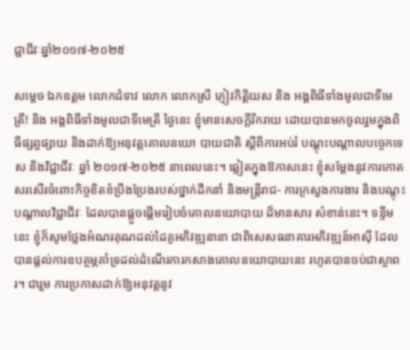ជ្ជាជីវៈឆ្នាំ២០១៧-២០២៥

សម្តេច ឯកឧត្តម លោកជំទាវ លោក លោកស្រី ភ្ញៀវកិត្តិយស និង អង្គពិធីទាំងមូលជាទីមេត្រី! និង អង្គពិធីទាំងមូលជាទីមេត្រី ថ្ងៃនេះ ខ្ញុំមានសេចក្តីរីករាយ ដោយបានមកចូលរួមក្នុងពិធីផ្សព្វផ្សាយ និងដាក់ឱ្យអនុវត្តគោលនយោ បាយជាតិ ស្តីពីការអប់រំ បណ្តុះបណ្តាលបច្ចេកទេស និងវិជ្ជាជីវៈ ឆ្នាំ ២០១៧-២០២៥ នាពេលនេះ។ ឆ្លៀតក្នុងឱកាសនេះ ខ្ញុំសម្តែងនូវការកោតសរសើរចំពោះកិច្ចខិតខំប្រឹងប្រែងរបស់ថ្នាក់ដឹកនាំ និងមន្ត្រីរាជ- ការក្រសួងការងារ និងបណ្តុះបណ្តាលវិជ្ជាជីវៈ ដែលបានផ្តួចផ្តើមរៀបចំគោលនយោបាយ ដ៏មានសារ សំខាន់នេះ។ ទន្ទឹមនេះ ខ្ញុំក៏សូមថ្លែងអំណរគុណដល់ដៃគូអភិវឌ្ឍនានា ជាពិសេសធនាគារអភិវឌ្ឍន៍ឤស៊ី ដែលបានផ្តល់ការឧបត្ថម្ភគាំទ្រដល់ដំណើរការកសាងគោលនយោបាយនេះ រហូតបានចប់ជាស្ថាពរ។ ជារួម ការប្រកាសដាក់ឱ្យអនុវត្តនូវ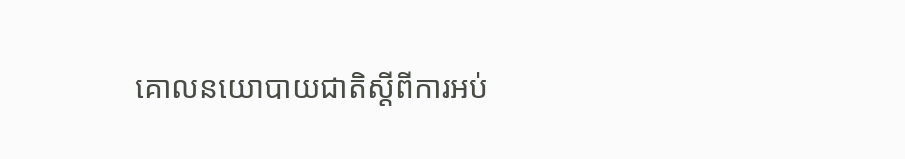គោលនយោបាយជាតិស្តីពីការអប់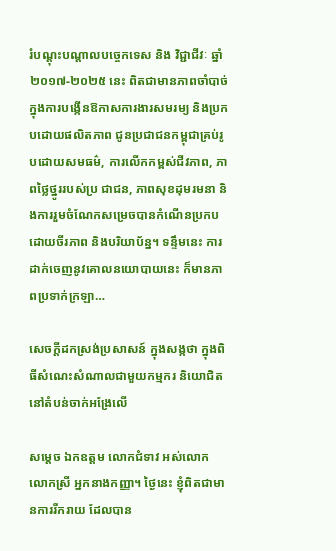រំបណ្តុះបណ្តាលបច្ចេកទេស និង វិជ្ជាជីវៈ ឆ្នាំ ២០១៧-២០២៥ នេះ ពិតជាមានភាពចាំបាច់ ក្នុងការបង្កើនឱកាសការងារសមរម្យ និងប្រកបដោយផលិតភាព ជូនប្រជាជនកម្ពុជាគ្រប់រូបដោយសមធម៌, ការលើកកម្ពស់ជីវភាព, ភាពថ្លៃថ្នូររបស់ប្រ ជាជន, ភាពសុខដុមរមនា និងការរួមចំណែកសម្រេចបានកំណើនប្រកបដោយចីរភាព និងបរិយាប័ន្ន។ ទន្ទឹមនេះ ការដាក់ចេញនូវគោលនយោបាយនេះ ក៏មានភាពប្រទាក់ក្រឡា…

សេចក្តីដកស្រង់ប្រសាសន៍ ក្នុងសង្កថា ក្នុងពិធីសំណេះសំណាលជាមួយកម្មករ និយោជិត នៅតំបន់ចាក់អង្រែលើ

សម្ដេច ឯកឧត្តម លោកជំទាវ អស់លោក លោកស្រី អ្នកនាងកញ្ញា។ ថ្ងៃនេះ ខ្ញុំពិតជាមានការរីករាយ ដែលបាន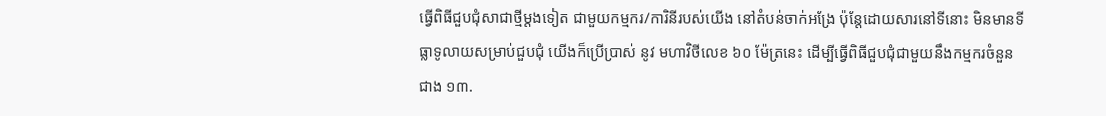ធ្វើពិធីជួបជុំសាជាថ្មីម្ដងទៀត ជាមួយកម្មករ/ការិនីរបស់យើង នៅតំបន់ចាក់អង្រែ ប៉ុន្តែដោយសារនៅទីនោះ មិនមានទីធ្លាទូលាយសម្រាប់ជួបជុំ យើងក៏ប្រើប្រាស់ នូវ មហាវិថីលេខ ៦០ ម៉ែត្រនេះ ដើម្បីធ្វើពិធីជួបជុំជាមួយនឹងកម្មករចំនួនជាង ១៣.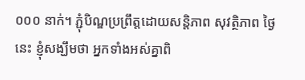០០០ នាក់។ ភ្ជុំបិណ្ឌប្រព្រឹត្តដោយសន្តិភាព សុវត្ថិភាព ថ្ងៃនេះ ខ្ញុំសង្ឃឹមថា អ្នកទាំងអស់គ្នាពិ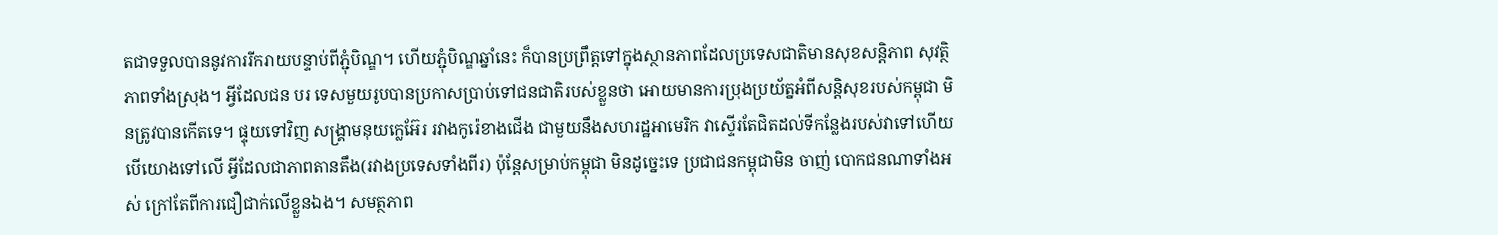តជាទទួលបាននូវការរីករាយបន្ទាប់ពីភ្ជុំបិណ្ឌ។ ហើយភ្ជុំបិណ្ឌឆ្នាំនេះ ក៏បានប្រព្រឹត្តទៅក្នុងស្ថានភាពដែលប្រទេសជាតិមានសុខសន្ដិភាព សុវត្ថិភាពទាំងស្រុង។ អ្វីដែលជន បរ ទេសមួយរូបបានប្រកាសប្រាប់ទៅជនជាតិរបស់ខ្លួនថា អោយមានការប្រុងប្រយ័ត្នអំពីសន្ដិសុខរបស់កម្ពុជា មិនត្រូវបានកើតទេ។ ផ្ទុយទៅវិញ សង្រ្គាមនុយក្លេអ៊ែរ រវាងកូរ៉េខាងជើង ជាមួយនឹងសហរដ្ឋអាមេរិក វាស្ទើរតែជិតដល់ទីកន្លែងរបស់វាទៅហើយ បើយោងទៅលើ អ្វីដែលជាភាពតានតឹង(រវាងប្រទេសទាំងពីរ) ប៉ុន្តែសម្រាប់កម្ពុជា មិនដូច្នេះទេ ប្រជាជនកម្ពុជាមិន ចាញ់ បោកជនណាទាំងអស់ ក្រៅតែពីការជឿជាក់លើខ្លួនឯង។ សមត្ថភាព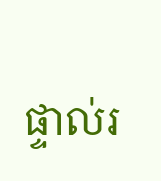ផ្ទាល់រ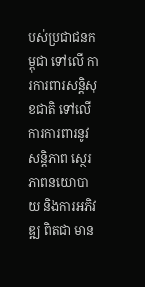បស់ប្រជាជនកម្ពុជា ទៅលើ ការការពារសន្ដិសុខជាតិ ទៅលើការការពារនូវសន្ដិភាព ស្ថេរភាពនយោបាយ និងការអភិវឌ្ឍ ពិតជា មាន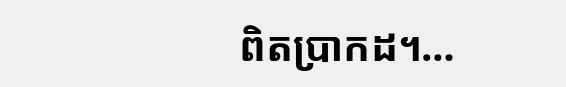ពិតប្រាកដ។…